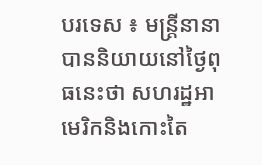បរទេស ៖ មន្ត្រីនានាបាននិយាយនៅថ្ងៃពុធនេះថា សហរដ្ឋអាមេរិកនិងកោះតៃ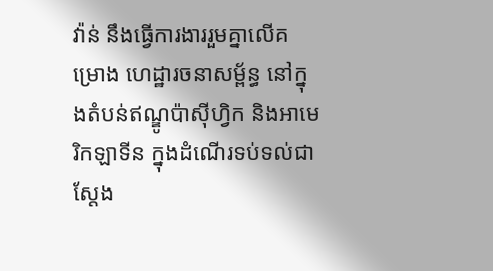វ៉ាន់ នឹងធ្វើការងាររួមគ្នាលើគម្រោង ហេដ្ឋារចនាសម្ព័ន្ធ នៅក្នុងតំបន់ឥណ្ឌូប៉ាស៊ីហ្វិក និងអាមេរិកឡាទីន ក្នុងដំណើរទប់ទល់ជាស្តែង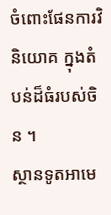ចំពោះផែនការវិនិយោគ ក្នុងតំបន់ដ៏ធំរបស់ចិន ។
ស្ថានទូតអាមេ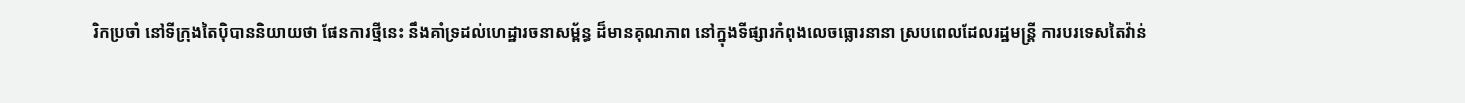រិកប្រចាំ នៅទីក្រុងតៃប៉ិបាននិយាយថា ផែនការថ្មីនេះ នឹងគាំទ្រដល់ហេដ្ឋារចនាសម្ព័ន្ធ ដ៏មានគុណភាព នៅក្នុងទីផ្សារកំពុងលេចធ្លោរនានា ស្របពេលដែលរដ្ឋមន្ត្រី ការបរទេសតៃវ៉ាន់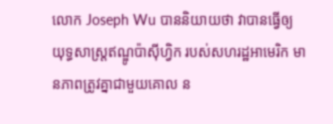លោក Joseph Wu បាននិយាយថា វាបានធ្វើឲ្យ យុទ្ធសាស្ត្រឥណ្ឌូប៉ាស៊ីហ្វិក របស់សហរដ្ឋអាមេរិក មានភាពត្រូវគ្នាជាមួយគោល ន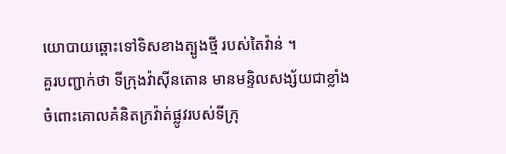យោបាយឆ្ពោះទៅទិសខាងត្បូងថ្មី របស់តៃវ៉ាន់ ។
គួរបញ្ជាក់ថា ទីក្រុងវ៉ាស៊ីនតោន មានមន្ទិលសង្ស័យជាខ្លាំង ចំពោះគោលគំនិតក្រវ៉ាត់ផ្លូវរបស់ទីក្រុ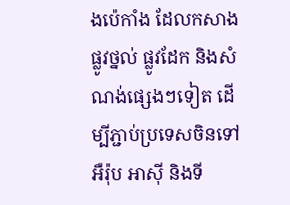ងប៉េកាំង ដែលកសាងផ្លូវថ្នល់ ផ្លូវដែក និងសំណង់ផ្សេងៗទៀត ដើម្បីភ្ជាប់ប្រទេសចិនទៅអឺរ៉ុប អាស៊ី និងទី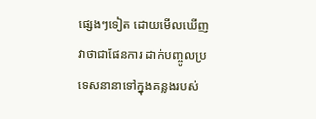ផ្សេងៗទៀត ដោយមើលឃើញវាថាជាផែនការ ដាក់បញ្ចូលប្រទេសនានាទៅក្នុងគន្លងរបស់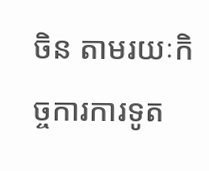ចិន តាមរយៈកិច្ចការការទូត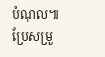បំណុល៕
ប្រែសម្រួ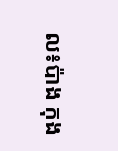ល៖ប៉ាង កុង